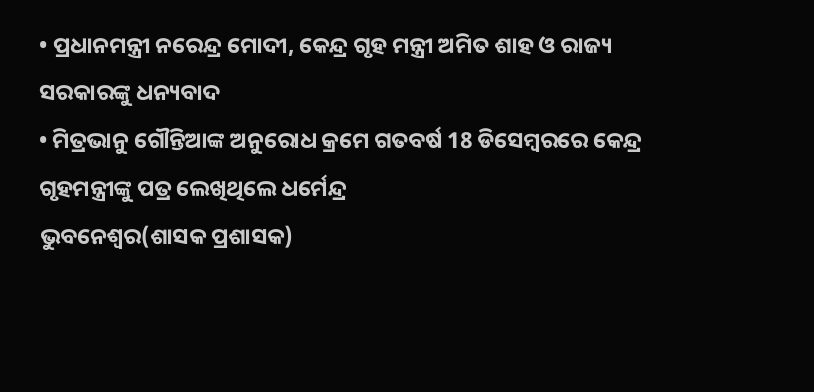• ପ୍ରଧାନମନ୍ତ୍ରୀ ନରେନ୍ଦ୍ର ମୋଦୀ, କେନ୍ଦ୍ର ଗୃହ ମନ୍ତ୍ରୀ ଅମିତ ଶାହ ଓ ରାଜ୍ୟ ସରକାରଙ୍କୁ ଧନ୍ୟବାଦ
• ମିତ୍ରଭାନୁ ଗୌନ୍ତିଆଙ୍କ ଅନୁରୋଧ କ୍ରମେ ଗତବର୍ଷ 18 ଡିସେମ୍ବରରେ କେନ୍ଦ୍ର ଗୃହମନ୍ତ୍ରୀଙ୍କୁ ପତ୍ର ଲେଖିଥିଲେ ଧର୍ମେନ୍ଦ୍ର
ଭୁବନେଶ୍ୱର(ଶାସକ ପ୍ରଶାସକ)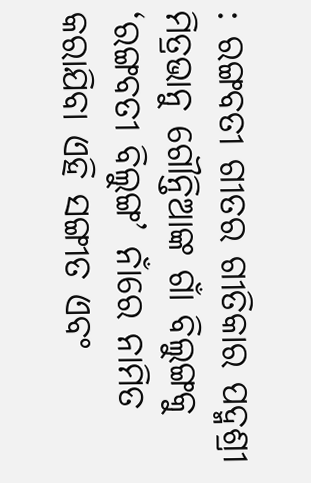: ରଙ୍ଗବତୀ ଗୀତର ଗୀତିକାର ପଦ୍ମଶ୍ରୀ ମିତ୍ରଭାନୁ ଗୌନ୍ତିଆଙ୍କ ଗାଁ ବିଲୁଙ୍ଗକୁ ‘ରଙ୍ଗବତୀ ବିଲୁଙ୍ଗ’ ନାଁରେ ନାମିତ କରାଯିବା ଏହି ସଙ୍ଗୀତ ଏବଂ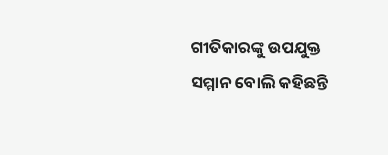ଗୀତିକାରଙ୍କୁ ଉପଯୁକ୍ତ ସମ୍ମାନ ବୋଲି କହିଛନ୍ତି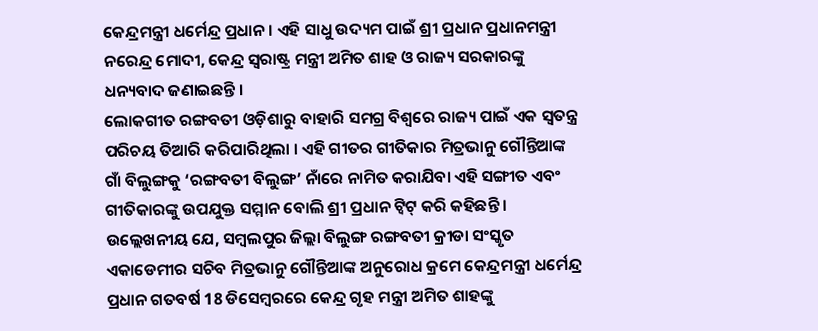କେନ୍ଦ୍ରମନ୍ତ୍ରୀ ଧର୍ମେନ୍ଦ୍ର ପ୍ରଧାନ । ଏହି ସାଧୁ ଉଦ୍ୟମ ପାଇଁ ଶ୍ରୀ ପ୍ରଧାନ ପ୍ରଧାନମନ୍ତ୍ରୀ ନରେନ୍ଦ୍ର ମୋଦୀ, କେନ୍ଦ୍ର ସ୍ୱରାଷ୍ଟ୍ର ମନ୍ତ୍ରୀ ଅମିତ ଶାହ ଓ ରାଜ୍ୟ ସରକାରଙ୍କୁ ଧନ୍ୟବାଦ ଜଣାଇଛନ୍ତି ।
ଲୋକଗୀତ ରଙ୍ଗବତୀ ଓଡ଼ିଶାରୁ ବାହାରି ସମଗ୍ର ବିଶ୍ୱରେ ରାଜ୍ୟ ପାଇଁ ଏକ ସ୍ୱତନ୍ତ୍ର ପରିଚୟ ତିଆରି କରିପାରିଥିଲା । ଏହି ଗୀତର ଗୀତିକାର ମିତ୍ରଭାନୁ ଗୌନ୍ତିଆଙ୍କ ଗାଁ ବିଲୁଙ୍ଗକୁ ‘ରଙ୍ଗବତୀ ବିଲୁଙ୍ଗ’ ନାଁରେ ନାମିତ କରାଯିବା ଏହି ସଙ୍ଗୀତ ଏବଂ ଗୀତିକାରଙ୍କୁ ଉପଯୁକ୍ତ ସମ୍ମାନ ବୋଲି ଶ୍ରୀ ପ୍ରଧାନ ଟ୍ୱିଟ୍ କରି କହିଛନ୍ତି ।
ଉଲ୍ଲେଖନୀୟ ଯେ, ସମ୍ବଲପୁର ଜିଲ୍ଲା ବିଲୁଙ୍ଗ ରଙ୍ଗବତୀ କ୍ରୀଡା ସଂସ୍କୃତ ଏକାଡେମୀର ସଚିବ ମିତ୍ରଭାନୁ ଗୌନ୍ତିଆଙ୍କ ଅନୁରୋଧ କ୍ରମେ କେନ୍ଦ୍ରମନ୍ତ୍ରୀ ଧର୍ମେନ୍ଦ୍ର ପ୍ରଧାନ ଗତବର୍ଷ 18 ଡିସେମ୍ବରରେ କେନ୍ଦ୍ର ଗୃହ ମନ୍ତ୍ରୀ ଅମିତ ଶାହଙ୍କୁ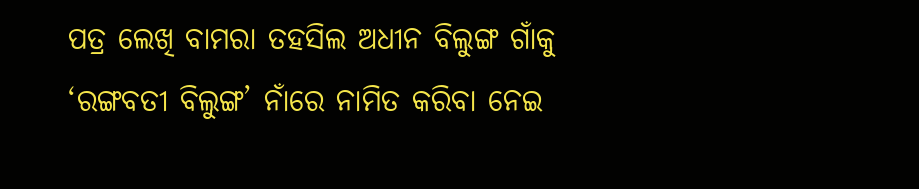ପତ୍ର ଲେଖି ବାମରା ତହସିଲ ଅଧୀନ ବିଲୁଙ୍ଗ ଗାଁକୁ ‘ରଙ୍ଗବତୀ ବିଲୁଙ୍ଗ’ ନାଁରେ ନାମିତ କରିବା ନେଇ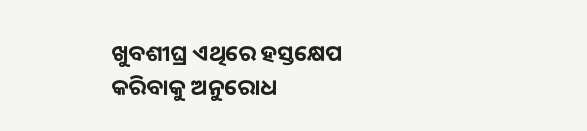ଖୁବଶୀଘ୍ର ଏଥିରେ ହସ୍ତକ୍ଷେପ କରିବାକୁ ଅନୁରୋଧ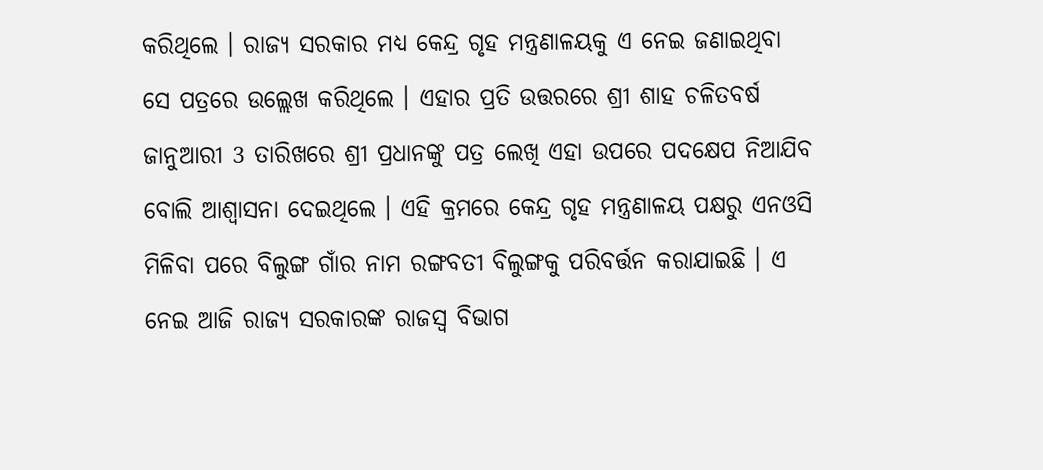କରିଥିଲେ । ରାଜ୍ୟ ସରକାର ମଧ୍ୟ କେନ୍ଦ୍ର ଗୃହ ମନ୍ତ୍ରଣାଳୟକୁ ଏ ନେଇ ଜଣାଇଥିବା ସେ ପତ୍ରରେ ଉଲ୍ଲେଖ କରିଥିଲେ । ଏହାର ପ୍ରତି ଉତ୍ତରରେ ଶ୍ରୀ ଶାହ ଚଳିତବର୍ଷ ଜାନୁଆରୀ 3 ତାରିଖରେ ଶ୍ରୀ ପ୍ରଧାନଙ୍କୁ ପତ୍ର ଲେଖି ଏହା ଉପରେ ପଦକ୍ଷେପ ନିଆଯିବ ବୋଲି ଆଶ୍ୱାସନା ଦେଇଥିଲେ । ଏହି କ୍ରମରେ କେନ୍ଦ୍ର ଗୃହ ମନ୍ତ୍ରଣାଳୟ ପକ୍ଷରୁ ଏନଓସି ମିଳିବା ପରେ ବିଲୁଙ୍ଗ ଗାଁର ନାମ ରଙ୍ଗବତୀ ବିଲୁଙ୍ଗକୁ ପରିବର୍ତ୍ତନ କରାଯାଇଛି । ଏ ନେଇ ଆଜି ରାଜ୍ୟ ସରକାରଙ୍କ ରାଜସ୍ୱ ବିଭାଗ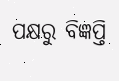ପକ୍ଷରୁ ବିଜ୍ଞପ୍ତି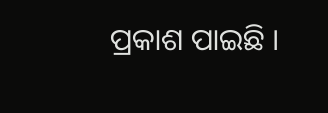ପ୍ରକାଶ ପାଇଛି ।